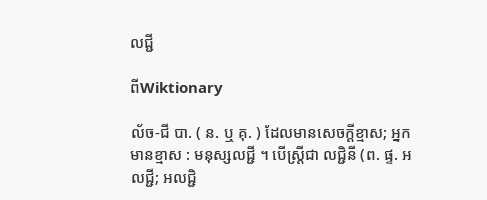លជ្ជី

ពីWiktionary

ល័ច-ជី បា. ( ន. ឬ គុ. ) ដែលមានសេចក្ដីខ្មាស; អ្នកមានខ្មាស : មនុស្សលជ្ជី ។ បើស្ត្រីជា លជ្ជិនី (ព. ផ្ទ. អលជ្ជី; អលជ្ជិ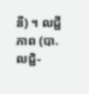នី) ។ លជ្ជីភាព (បា. លជ្ជិ-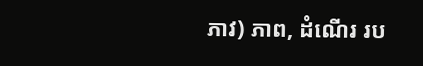ភាវ) ភាព, ដំណើរ រប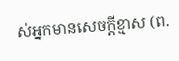ស់អ្នកមានសេចក្ដីខ្មាស (ព.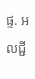ផ្ទ. អលជ្ជី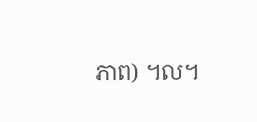ភាព) ។ល។